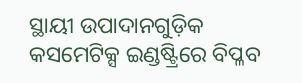ସ୍ଥାୟୀ ଉପାଦାନଗୁଡ଼ିକ କସମେଟିକ୍ସ ଇଣ୍ଡଷ୍ଟ୍ରିରେ ବିପ୍ଳବ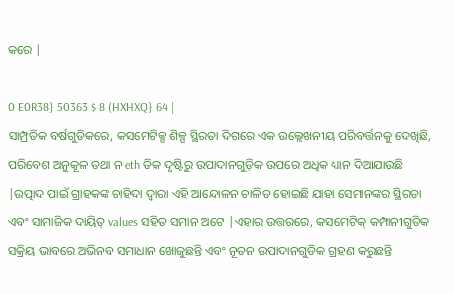କରେ |

0 E0R38} 50363 $ 8 (HXHXQ} 64 |
ସାମ୍ପ୍ରତିକ ବର୍ଷଗୁଡିକରେ, କସମେଟିକ୍ସ ଶିଳ୍ପ ସ୍ଥିରତା ଦିଗରେ ଏକ ଉଲ୍ଲେଖନୀୟ ପରିବର୍ତ୍ତନକୁ ଦେଖିଛି, ପରିବେଶ ଅନୁକୂଳ ତଥା ନ eth ତିକ ଦୃଷ୍ଟିରୁ ଉପାଦାନଗୁଡ଼ିକ ଉପରେ ଅଧିକ ଧ୍ୟାନ ଦିଆଯାଉଛି |ଉତ୍ପାଦ ପାଇଁ ଗ୍ରାହକଙ୍କ ଚାହିଦା ଦ୍ୱାରା ଏହି ଆନ୍ଦୋଳନ ଚାଳିତ ହୋଇଛି ଯାହା ସେମାନଙ୍କର ସ୍ଥିରତା ଏବଂ ସାମାଜିକ ଦାୟିତ୍ values ସହିତ ସମାନ ଅଟେ |ଏହାର ଉତ୍ତରରେ, କସମେଟିକ୍ କମ୍ପାନୀଗୁଡିକ ସକ୍ରିୟ ଭାବରେ ଅଭିନବ ସମାଧାନ ଖୋଜୁଛନ୍ତି ଏବଂ ନୂତନ ଉପାଦାନଗୁଡିକ ଗ୍ରହଣ କରୁଛନ୍ତି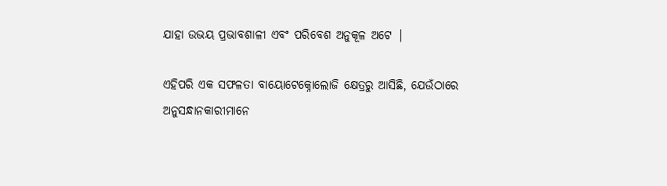ଯାହା ଉଭୟ ପ୍ରଭାବଶାଳୀ ଏବଂ ପରିବେଶ ଅନୁକୂଳ ଅଟେ |

ଏହିପରି ଏକ ସଫଳତା ବାୟୋଟେକ୍ନୋଲୋଜି କ୍ଷେତ୍ରରୁ ଆସିଛି, ଯେଉଁଠାରେ ଅନୁସନ୍ଧାନକାରୀମାନେ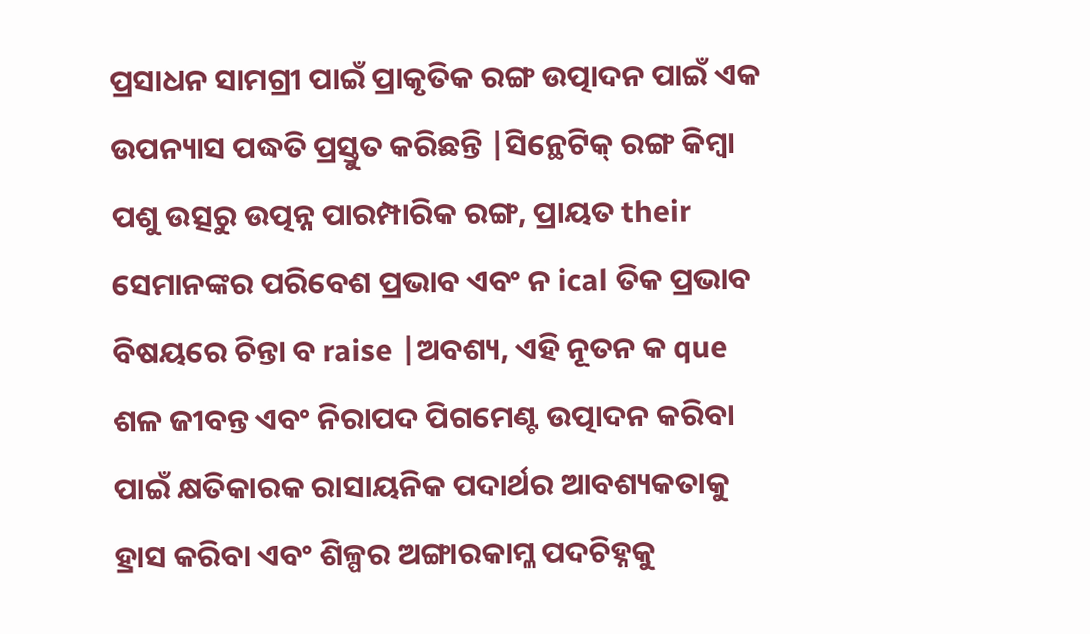ପ୍ରସାଧନ ସାମଗ୍ରୀ ପାଇଁ ପ୍ରାକୃତିକ ରଙ୍ଗ ଉତ୍ପାଦନ ପାଇଁ ଏକ ଉପନ୍ୟାସ ପଦ୍ଧତି ପ୍ରସ୍ତୁତ କରିଛନ୍ତି |ସିନ୍ଥେଟିକ୍ ରଙ୍ଗ କିମ୍ବା ପଶୁ ଉତ୍ସରୁ ଉତ୍ପନ୍ନ ପାରମ୍ପାରିକ ରଙ୍ଗ, ପ୍ରାୟତ their ସେମାନଙ୍କର ପରିବେଶ ପ୍ରଭାବ ଏବଂ ନ ical ତିକ ପ୍ରଭାବ ବିଷୟରେ ଚିନ୍ତା ବ raise |ଅବଶ୍ୟ, ଏହି ନୂତନ କ que ଶଳ ଜୀବନ୍ତ ଏବଂ ନିରାପଦ ପିଗମେଣ୍ଟ ଉତ୍ପାଦନ କରିବା ପାଇଁ କ୍ଷତିକାରକ ରାସାୟନିକ ପଦାର୍ଥର ଆବଶ୍ୟକତାକୁ ହ୍ରାସ କରିବା ଏବଂ ଶିଳ୍ପର ଅଙ୍ଗାରକାମ୍ଳ ପଦଚିହ୍ନକୁ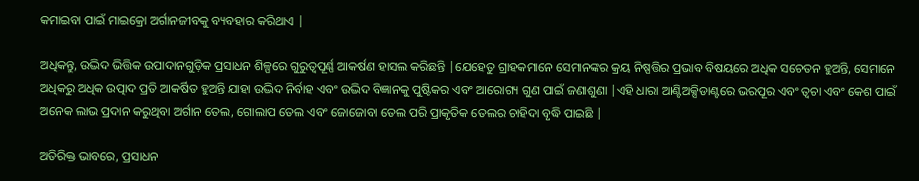କମାଇବା ପାଇଁ ମାଇକ୍ରୋ ଅର୍ଗାନଜୀବକୁ ବ୍ୟବହାର କରିଥାଏ |

ଅଧିକନ୍ତୁ, ଉଦ୍ଭିଦ ଭିତ୍ତିକ ଉପାଦାନଗୁଡ଼ିକ ପ୍ରସାଧନ ଶିଳ୍ପରେ ଗୁରୁତ୍ୱପୂର୍ଣ୍ଣ ଆକର୍ଷଣ ହାସଲ କରିଛନ୍ତି |ଯେହେତୁ ଗ୍ରାହକମାନେ ସେମାନଙ୍କର କ୍ରୟ ନିଷ୍ପତ୍ତିର ପ୍ରଭାବ ବିଷୟରେ ଅଧିକ ସଚେତନ ହୁଅନ୍ତି, ସେମାନେ ଅଧିକରୁ ଅଧିକ ଉତ୍ପାଦ ପ୍ରତି ଆକର୍ଷିତ ହୁଅନ୍ତି ଯାହା ଉଦ୍ଭିଦ ନିର୍ବାହ ଏବଂ ଉଦ୍ଭିଦ ବିଜ୍ଞାନକୁ ପୁଷ୍ଟିକର ଏବଂ ଆରୋଗ୍ୟ ଗୁଣ ପାଇଁ ଜଣାଶୁଣା |ଏହି ଧାରା ଆଣ୍ଟିଅକ୍ସିଡାଣ୍ଟରେ ଭରପୂର ଏବଂ ତ୍ୱଚା ଏବଂ କେଶ ପାଇଁ ଅନେକ ଲାଭ ପ୍ରଦାନ କରୁଥିବା ଅର୍ଗାନ ତେଲ, ଗୋଲାପ ତେଲ ଏବଂ ଜୋଜୋବା ତେଲ ପରି ପ୍ରାକୃତିକ ତେଲର ଚାହିଦା ବୃଦ୍ଧି ପାଇଛି |

ଅତିରିକ୍ତ ଭାବରେ, ପ୍ରସାଧନ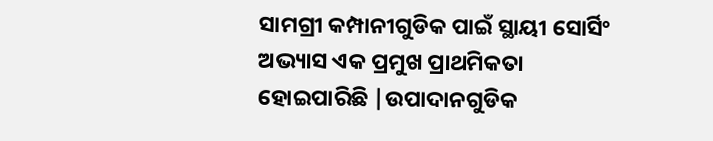ସାମଗ୍ରୀ କମ୍ପାନୀଗୁଡିକ ପାଇଁ ସ୍ଥାୟୀ ସୋର୍ସିଂ ଅଭ୍ୟାସ ଏକ ପ୍ରମୁଖ ପ୍ରାଥମିକତା ହୋଇପାରିଛି |ଉପାଦାନଗୁଡିକ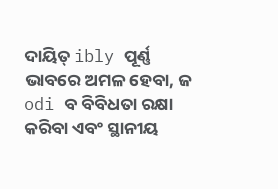ଦାୟିତ୍ ibly ପୂର୍ଣ୍ଣ ଭାବରେ ଅମଳ ହେବା, ଜ odi ବ ବିବିଧତା ରକ୍ଷା କରିବା ଏବଂ ସ୍ଥାନୀୟ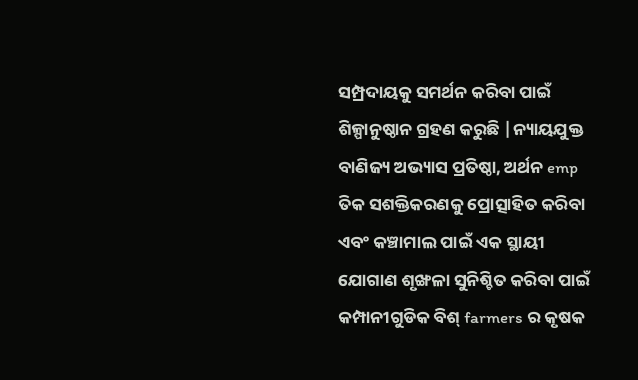ସମ୍ପ୍ରଦାୟକୁ ସମର୍ଥନ କରିବା ପାଇଁ ଶିଳ୍ପାନୁଷ୍ଠାନ ଗ୍ରହଣ କରୁଛି |ନ୍ୟାୟଯୁକ୍ତ ବାଣିଜ୍ୟ ଅଭ୍ୟାସ ପ୍ରତିଷ୍ଠା, ଅର୍ଥନ emp ତିକ ସଶକ୍ତିକରଣକୁ ପ୍ରୋତ୍ସାହିତ କରିବା ଏବଂ କଞ୍ଚାମାଲ ପାଇଁ ଏକ ସ୍ଥାୟୀ ଯୋଗାଣ ଶୃଙ୍ଖଳା ସୁନିଶ୍ଚିତ କରିବା ପାଇଁ କମ୍ପାନୀଗୁଡିକ ବିଶ୍ farmers ର କୃଷକ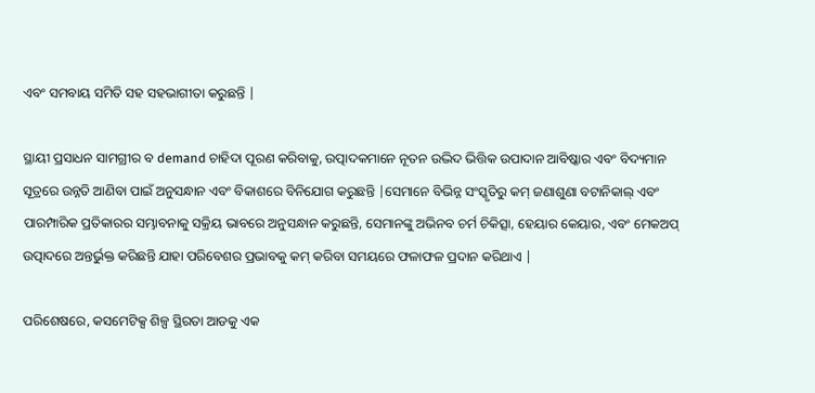ଏବଂ ସମବାୟ ସମିତି ସହ ସହଭାଗୀତା କରୁଛନ୍ତି |

ସ୍ଥାୟୀ ପ୍ରସାଧନ ସାମଗ୍ରୀର ବ demand ଚାହିଦା ପୂରଣ କରିବାକୁ, ଉତ୍ପାଦକମାନେ ନୂତନ ଉଦ୍ଭିଦ ଭିତ୍ତିକ ଉପାଦାନ ଆବିଷ୍କାର ଏବଂ ବିଦ୍ୟମାନ ସୂତ୍ରରେ ଉନ୍ନତି ଆଣିବା ପାଇଁ ଅନୁସନ୍ଧାନ ଏବଂ ବିକାଶରେ ବିନିଯୋଗ କରୁଛନ୍ତି |ସେମାନେ ବିଭିନ୍ନ ସଂସ୍କୃତିରୁ କମ୍ ଜଣାଶୁଣା ବଟାନିକାଲ୍ ଏବଂ ପାରମ୍ପାରିକ ପ୍ରତିକାରର ସମ୍ଭାବନାକୁ ସକ୍ରିୟ ଭାବରେ ଅନୁସନ୍ଧାନ କରୁଛନ୍ତି, ସେମାନଙ୍କୁ ଅଭିନବ ଚର୍ମ ଚିକିତ୍ସା, ହେୟାର କେୟାର, ଏବଂ ମେକଅପ୍ ଉତ୍ପାଦରେ ଅନ୍ତର୍ଭୁକ୍ତ କରିଛନ୍ତି ଯାହା ପରିବେଶର ପ୍ରଭାବକୁ କମ୍ କରିବା ସମୟରେ ଫଳାଫଳ ପ୍ରଦାନ କରିଥାଏ |

ପରିଶେଷରେ, କସମେଟିକ୍ସ ଶିଳ୍ପ ସ୍ଥିରତା ଆଡକୁ ଏକ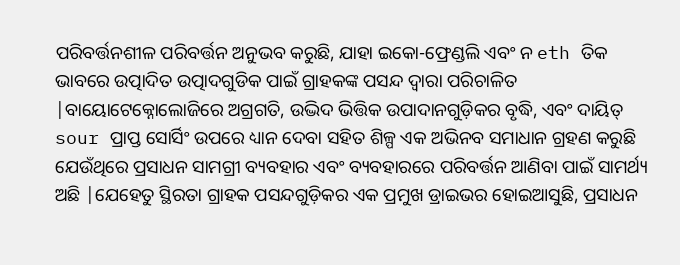ପରିବର୍ତ୍ତନଶୀଳ ପରିବର୍ତ୍ତନ ଅନୁଭବ କରୁଛି, ଯାହା ଇକୋ-ଫ୍ରେଣ୍ଡଲି ଏବଂ ନ eth ତିକ ଭାବରେ ଉତ୍ପାଦିତ ଉତ୍ପାଦଗୁଡିକ ପାଇଁ ଗ୍ରାହକଙ୍କ ପସନ୍ଦ ଦ୍ୱାରା ପରିଚାଳିତ |ବାୟୋଟେକ୍ନୋଲୋଜିରେ ଅଗ୍ରଗତି, ଉଦ୍ଭିଦ ଭିତ୍ତିକ ଉପାଦାନଗୁଡ଼ିକର ବୃଦ୍ଧି, ଏବଂ ଦାୟିତ୍ sour ପ୍ରାପ୍ତ ସୋର୍ସିଂ ଉପରେ ଧ୍ୟାନ ଦେବା ସହିତ ଶିଳ୍ପ ଏକ ଅଭିନବ ସମାଧାନ ଗ୍ରହଣ କରୁଛି ଯେଉଁଥିରେ ପ୍ରସାଧନ ସାମଗ୍ରୀ ବ୍ୟବହାର ଏବଂ ବ୍ୟବହାରରେ ପରିବର୍ତ୍ତନ ଆଣିବା ପାଇଁ ସାମର୍ଥ୍ୟ ଅଛି |ଯେହେତୁ ସ୍ଥିରତା ଗ୍ରାହକ ପସନ୍ଦଗୁଡ଼ିକର ଏକ ପ୍ରମୁଖ ଡ୍ରାଇଭର ହୋଇଆସୁଛି, ପ୍ରସାଧନ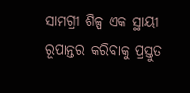ସାମଗ୍ରୀ ଶିଳ୍ପ ଏକ ସ୍ଥାୟୀ ରୂପାନ୍ତର କରିବାକୁ ପ୍ରସ୍ତୁତ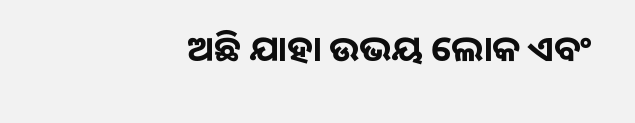ଅଛି ଯାହା ଉଭୟ ଲୋକ ଏବଂ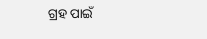ଗ୍ରହ ପାଇଁ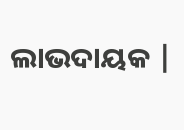ଲାଭଦାୟକ |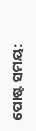ପୋଷ୍ଟ ସମୟ: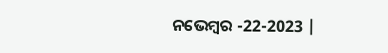ନଭେମ୍ବର -22-2023 |